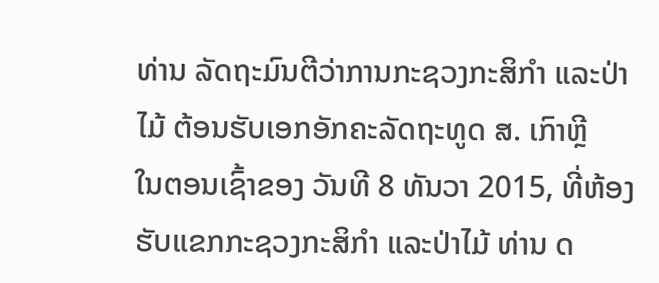ທ່ານ ລັດຖະມົນຕີວ່າການກະຊວງກະສິກຳ ແລະປ່າໄມ້ ຕ້ອນຮັບເອກອັກຄະລັດຖະທູດ ສ. ເກົາຫຼີ
ໃນຕອນເຊົ້າຂອງ ວັນທີ 8 ທັນວາ 2015, ທີ່ຫ້ອງຮັບແຂກກະຊວງກະສິກໍາ ແລະປ່າໄມ້ ທ່ານ ດ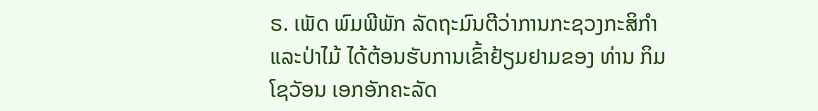ຣ. ເພັດ ພົມພີພັກ ລັດຖະມົນຕີວ່າການກະຊວງກະສິກໍາ ແລະປ່າໄມ້ ໄດ້ຕ້ອນຮັບການເຂົ້າຢ້ຽມຢາມຂອງ ທ່ານ ກິມ ໂຊວັອນ ເອກອັກຄະລັດ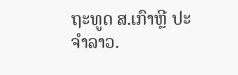ຖະທູດ ສ.ເກົາຫຼີ ປະຈໍາລາວ.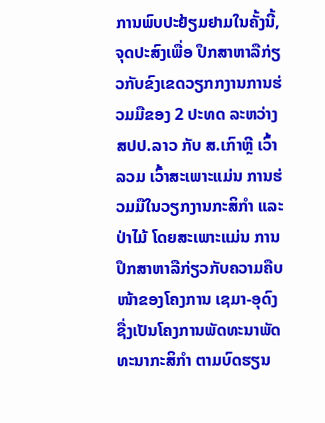ການພົບປະຢ້ຽມຢາມໃນຄັ້ງນີ້, ຈຸດປະສົງເພື່ອ ປຶກສາຫາລືກ່ຽວກັບຂົງເຂດວຽກກງານການຮ່ວມມືຂອງ 2 ປະທດ ລະຫວ່າງ ສປປ.ລາວ ກັບ ສ.ເກົາຫຼີ ເວົ້າລວມ ເວົ້າສະເພາະແມ່ນ ການຮ່ວມມືໃນວຽກງານກະສິກຳ ແລະປ່າໄມ້ ໂດຍສະເພາະແມ່ນ ການປຶກສາຫາລືກ່ຽວກັບຄວາມຄືບໜ້າຂອງໂຄງການ ເຊມາ-ອຸດົງ ຊື່ງເປັນໂຄງການພັດທະນາພັດທະນາກະສິກຳ ຕາມບົດຮຽນ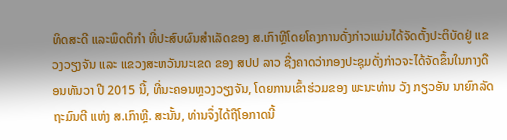ທິດສະດີ ແລະພຶດຕິກຳ ທີ່ປະສົບຜົນສຳເລັດຂອງ ສ.ເກົາຫຼີໂດຍໂຄງການດັ່ງກ່າວແມ່ນໄດ້ຈັດຕັ້ງປະຕິບັດຢູ່ ແຂວງວຽງຈັນ ແລະ ແຂວງສະຫວັນນະເຂດ ຂອງ ສປປ ລາວ ຊື່ງຄາດວ່າກອງປະຊຸມດັ່ງກ່າວຈະໄດ້ຈັດຂຶ້ນໃນກາງດືອນທັນວາ ປີ 2015 ນີ້, ທີ່ນະຄອນຫຼວງວຽງຈັນ, ໂດຍການເຂົ້າຮ່ວມຂອງ ພະນະທ່ານ ວັງ ກຽວອັນ ນາຍົກລັດຖະມົນຕີ ແຫ່ງ ສ.ເກົາຫຼີ. ສະນັ້ນ, ທ່ານຈຶ່ງໄດ້ຖືໂອກາດນີ້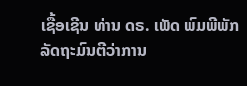ເຊື້ອເຊີນ ທ່ານ ດຣ. ເພັດ ພົມພີພັກ ລັດຖະມົນຕີວ່າການ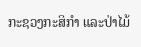ກະຊວງກະສິກໍາ ແລະປ່າໄມ້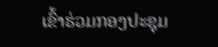ເຂົ້າຮ່ວມກອງປະຊຸມ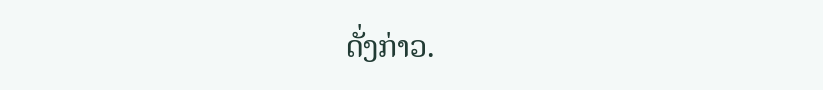ດັ່ງກ່າວ.